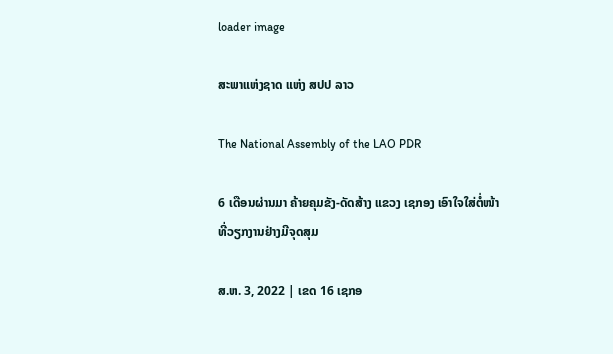loader image

ສະພາແຫ່ງຊາດ ແຫ່ງ ສປປ ລາວ

The National Assembly of the LAO PDR

6 ເດືອນຜ່ານມາ ຄ້າຍຄຸມຂັງ-ດັດສ້າງ ແຂວງ ເຊກອງ ເອົາໃຈໃສ່ຕໍ່ໜ້າທີ່ວຽກງານຢ່າງມີຈຸດສຸມ

ສ.ຫ. 3, 2022 | ເຂດ 16 ເຊກອ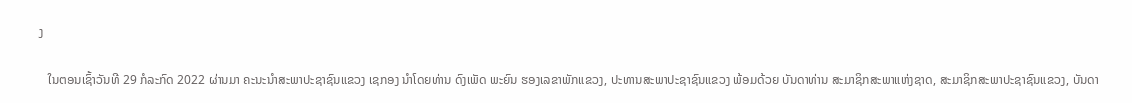ງ

   ໃນຕອນເຊົ້າວັນທີ 29 ກໍລະກົດ 2022 ຜ່ານມາ ຄະນະນໍາສະພາປະຊາຊົນແຂວງ ເຊກອງ ນໍາໂດຍທ່ານ ດົງເພັດ ພະຍົນ ຮອງເລຂາພັກແຂວງ, ປະທານສະພາປະຊາຊົນແຂວງ ພ້ອມດ້ວຍ ບັນດາທ່ານ ສະມາຊິກສະພາແຫ່ງຊາດ, ສະມາຊິກສະພາປະຊາຊົນແຂວງ, ບັນດາ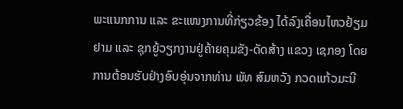ພະແນກການ ແລະ ຂະແໜງການທີ່ກ່ຽວຂ້ອງ ໄດ້ລົງເຄື່ອນໄຫວຢ້ຽມຢາມ ແລະ ຊຸກຍູ້ວຽກງານຢູ່ຄ້າຍຄຸມຂັງ-ດັດສ້າງ ແຂວງ ເຊກອງ ໂດຍການຕ້ອນຮັບຢ່າງອົບອຸ່ນຈາກທ່ານ ພັທ ສົມຫວັງ ກວດແກ້ວມະນີ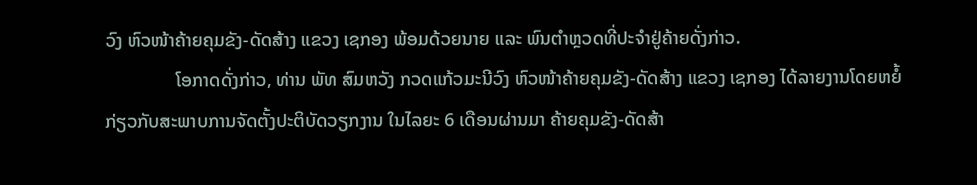ວົງ ຫົວໜ້າຄ້າຍຄຸມຂັງ-ດັດສ້າງ ແຂວງ ເຊກອງ ພ້ອມດ້ວຍນາຍ ແລະ ພົນຕໍາຫຼວດທີ່ປະຈໍາຢູ່ຄ້າຍດັ່ງກ່າວ.
               ໂອກາດດັ່ງກ່າວ, ທ່ານ ພັທ ສົມຫວັງ ກວດແກ້ວມະນີວົງ ຫົວໜ້າຄ້າຍຄຸມຂັງ-ດັດສ້າງ ແຂວງ ເຊກອງ ໄດ້ລາຍງານໂດຍຫຍໍ້ກ່ຽວກັບສະພາບການຈັດຕັ້ງປະຕິບັດວຽກງານ ໃນໄລຍະ 6 ເດືອນຜ່ານມາ ຄ້າຍຄຸມຂັງ-ດັດສ້າ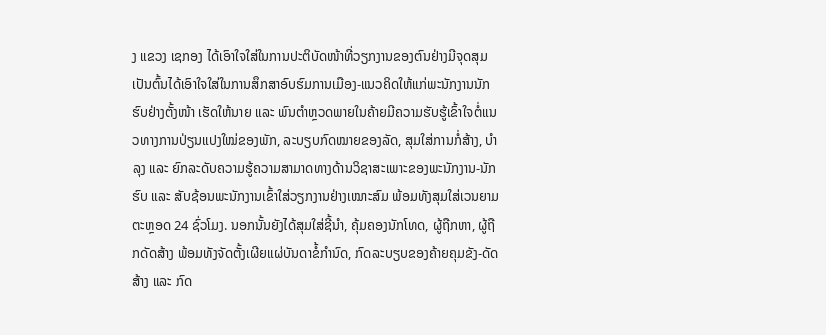ງ ແຂວງ ເຊກອງ ໄດ້ເອົາໃຈໃສ່ໃນການປະຕິບັດໜ້າທີ່ວຽກງານຂອງຕົນຢ່າງມີຈຸດສຸມ ເປັນຕົ້ນໄດ້ເອົາໃຈໃສ່ໃນການສຶກສາອົບຮົມການເມືອງ-ແນວຄິດໃຫ້ແກ່ພະນັກງານນັກຮົບຢ່າງຕັ້ງໜ້າ ເຮັດໃຫ້ນາຍ ແລະ ພົນຕໍາຫຼວດພາຍໃນຄ້າຍມີຄວາມຮັບຮູ້ເຂົ້າໃຈຕໍ່ແນວທາງການປ່ຽນແປງໃໝ່ຂອງພັກ, ລະບຽບກົດໝາຍຂອງລັດ, ສຸມໃສ່ການກໍ່ສ້າງ, ບໍາລຸງ ແລະ ຍົກລະດັບຄວາມຮູ້ຄວາມສາມາດທາງດ້ານວິຊາສະເພາະຂອງພະນັກງານ-ນັກຮົບ ແລະ ສັບຊ້ອນພະນັກງານເຂົ້າໃສ່ວຽກງານຢ່າງເໝາະສົມ ພ້ອມທັງສຸມໃສ່ເວນຍາມຕະຫຼອດ 24 ຊົ່ວໂມງ. ນອກນັ້ນຍັງໄດ້ສຸມໃສ່ຊີ້ນໍາ, ຄຸ້ມຄອງນັກໂທດ, ຜູ້ຖືກຫາ, ຜູ້ຖືກດັດສ້າງ ພ້ອມທັງຈັດຕັ້ງເຜີຍແຜ່ບັນດາຂໍ້ກໍານົດ, ກົດລະບຽບຂອງຄ້າຍຄຸມຂັງ-ດັດສ້າງ ແລະ ກົດ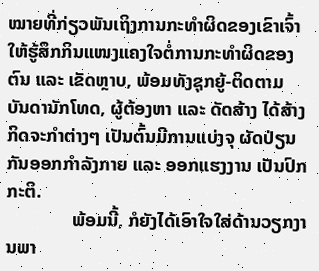ໝາຍທີ່ກ່ຽວພັນເຖິງການກະທໍາຜິດຂອງເຂົາເຈົ້າ ໃຫ້ຮູ້ສຶກກິນແໜງແຄງໃຈຕໍ່ການກະທໍາຜິດຂອງຕົນ ແລະ ເຂັດຫຼາບ, ພ້ອມທັງຊຸກຍູ້-ຕິດຕາມ ບັນດານັກໂທດ, ຜູ້ຕ້ອງຫາ ແລະ ດັດສ້າງ ໄດ້ສ້າງກິດຈະກໍາຕ່າງໆ ເປັນຕົ້ນມີການແບ່ງຈຸ ຜັດປ່ຽນກັນອອກກໍາລັງກາຍ ແລະ ອອກແຮງງານ ເປັນປົກກະຕິ.
              ພ້ອມນີ້, ກໍຍັງໄດ້ເອົາໃຈໃສ່ດ້ານວຽກງານພາ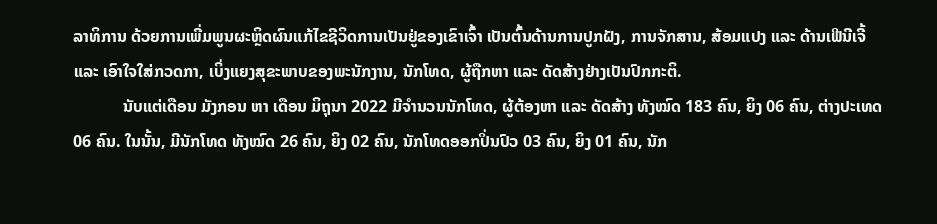ລາທິການ ດ້ວຍການເພີ່ມພູນຜະຫຼິດຜົນແກ້ໄຂຊີວິດການເປັນຢູ່ຂອງເຂົາເຈົ້າ ເປັນຕົ້ນດ້ານການປູກຝັງ, ການຈັກສານ, ສ້ອມແປງ ແລະ ດ້ານເຟີນີເຈີ້ ແລະ ເອົາໃຈໃສ່ກວດກາ, ເບິ່ງແຍງສຸຂະພາບຂອງພະນັກງານ, ນັກໂທດ, ຜູ້ຖືກຫາ ແລະ ດັດສ້າງຢ່າງເປັນປົກກະຕິ.
            ນັບແຕ່ເດືອນ ມັງກອນ ຫາ ເດືອນ ມິຖຸນາ 2022 ມີຈໍານວນນັກໂທດ, ຜູ້ຕ້ອງຫາ ແລະ ດັດສ້າງ ທັງໝົດ 183 ຄົນ, ຍິງ 06 ຄົນ, ຕ່າງປະເທດ 06 ຄົນ. ໃນນັ້ນ, ມີນັກໂທດ ທັງໝົດ 26 ຄົນ, ຍິງ 02 ຄົນ, ນັກໂທດອອກປິ່ນປົວ 03 ຄົນ, ຍິງ 01 ຄົນ, ນັກ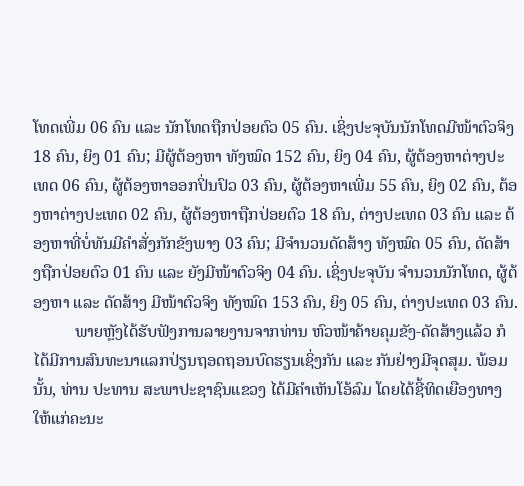ໂທດເພີ່ມ 06 ຄົນ ແລະ ນັກໂທດຖືກປ່ອຍຕົວ 05 ຄົນ. ເຊິ່ງປະຈຸບັນນັກໂທດມີໜ້າຕົວຈິງ 18 ຄົນ, ຍິງ 01 ຄົນ; ມີຜູ້ຕ້ອງຫາ ທັງໝົດ 152 ຄົນ, ຍິງ 04 ຄົນ, ຜູ້ຕ້ອງຫາຕ່າງປະເທດ 06 ຄົນ, ຜູ້ຕ້ອງຫາອອກປິ່ນປົວ 03 ຄົນ, ຜູ້ຕ້ອງຫາເພີ່ມ 55 ຄົນ, ຍິງ 02 ຄົນ, ຕ້ອງຫາຕ່າງປະເທດ 02 ຄົນ, ຜູ້ຕ້ອງຫາຖືກປ່ອຍຕົວ 18 ຄົນ, ຕ່າງປະເທດ 03 ຄົນ ແລະ ຕ້ອງຫາທີ່ບໍ່ທັນມີຄໍາສັ່ງກັກຂັງພາງ 03 ຄົນ; ມີຈໍານວນດັດສ້າງ ທັງໝົດ 05 ຄົນ, ດັດສ້າງຖືກປ່ອຍຕົວ 01 ຄົນ ແລະ ຍັງມີໜ້າຕົວຈິງ 04 ຄົນ. ເຊິ່ງປະຈຸບັນ ຈໍານວນນັກໂທດ, ຜູ້ຕ້ອງຫາ ແລະ ດັດສ້າງ ມີໜ້າຕົວຈິງ ທັງໝົດ 153 ຄົນ, ຍິງ 05 ຄົນ, ຕ່າງປະເທດ 03 ຄົນ.
          ພາຍຫຼັງໄດ້ຮັບຟັງການລາຍງານຈາກທ່ານ ຫົວໜ້າຄ້າຍຄຸມຂັງ-ດັດສ້າງແລ້ວ ກໍໄດ້ມີການສົນທະນາແລກປ່ຽນຖອດຖອນບົດຮຽນເຊິ່ງກັນ ແລະ ກັນຢ່າງມີຈຸດສຸມ. ພ້ອມນັ້ນ, ທ່ານ ປະທານ ສະພາປະຊາຊົນແຂວງ ໄດ້ມີຄໍາເຫັນໂອ້ລົມ ໂດຍໄດ້ຊີ້ທິດເຍືອງທາງໃຫ້ແກ່ຄະນະ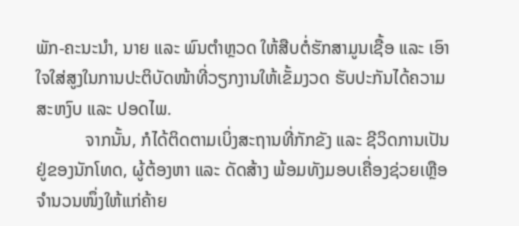ພັກ-ຄະນະນໍາ, ນາຍ ແລະ ພົນຕໍາຫຼວດ ໃຫ້ສືບຕໍ່ຮັກສາມູນເຊື້ອ ແລະ ເອົາໃຈໃສ່ສູງໃນການປະຕິບັດໜ້າທີ່ວຽກງານໃຫ້ເຂັ້ມງວດ ຮັບປະກັນໄດ້ຄວາມສະຫງົບ ແລະ ປອດໄພ.
           ຈາກນັ້ນ, ກໍໄດ້ຕິດຕາມເບິ່ງສະຖານທີ່ກັກຂັງ ແລະ ຊີວິດການເປັນຢູ່ຂອງນັກໂທດ, ຜູ້ຕ້ອງຫາ ແລະ ດັດສ້າງ ພ້ອມທັງມອບເຄື່ອງຊ່ວຍເຫຼືອຈໍານວນໜຶ່ງໃຫ້ແກ່ຄ້າຍ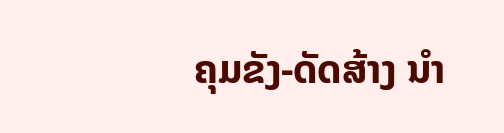ຄຸມຂັງ-ດັດສ້າງ ນໍາ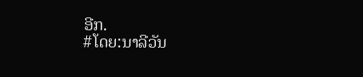ອີກ.
#ໂດຍ:ນາລີວັນ